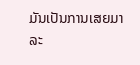ມັນເປັນການເສຍມາລະ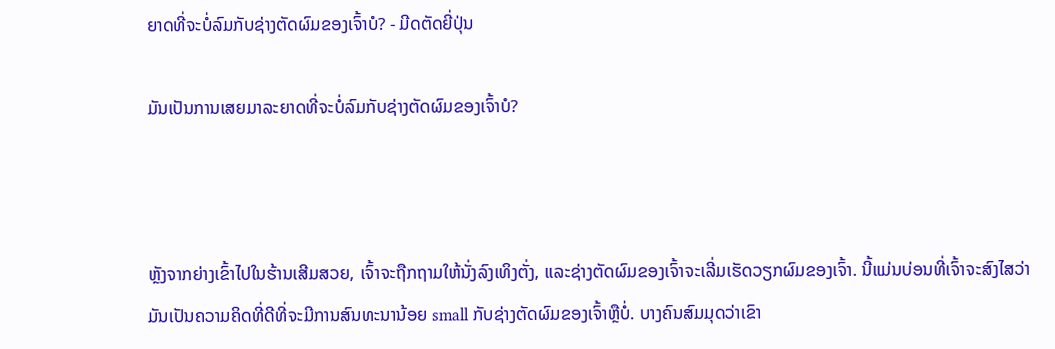ຍາດທີ່ຈະບໍ່ລົມກັບຊ່າງຕັດຜົມຂອງເຈົ້າບໍ? - ມີດຕັດຍີ່ປຸ່ນ

ມັນເປັນການເສຍມາລະຍາດທີ່ຈະບໍ່ລົມກັບຊ່າງຕັດຜົມຂອງເຈົ້າບໍ?



ຫຼັງຈາກຍ່າງເຂົ້າໄປໃນຮ້ານເສີມສວຍ, ເຈົ້າຈະຖືກຖາມໃຫ້ນັ່ງລົງເທິງຕັ່ງ, ແລະຊ່າງຕັດຜົມຂອງເຈົ້າຈະເລີ່ມເຮັດວຽກຜົມຂອງເຈົ້າ. ນີ້ແມ່ນບ່ອນທີ່ເຈົ້າຈະສົງໄສວ່າມັນເປັນຄວາມຄິດທີ່ດີທີ່ຈະມີການສົນທະນານ້ອຍ small ກັບຊ່າງຕັດຜົມຂອງເຈົ້າຫຼືບໍ່. ບາງຄົນສົມມຸດວ່າເຂົາ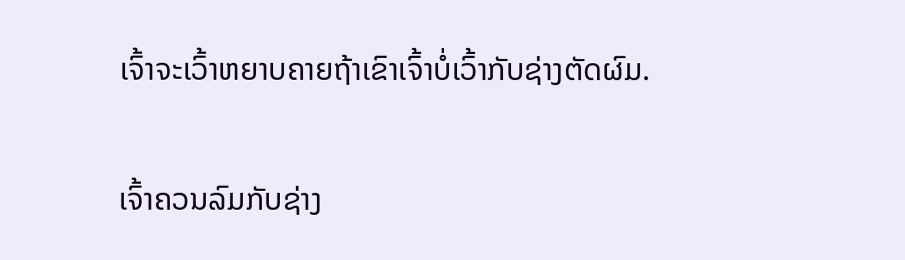ເຈົ້າຈະເວົ້າຫຍາບຄາຍຖ້າເຂົາເຈົ້າບໍ່ເວົ້າກັບຊ່າງຕັດຜົມ.

ເຈົ້າຄວນລົມກັບຊ່າງ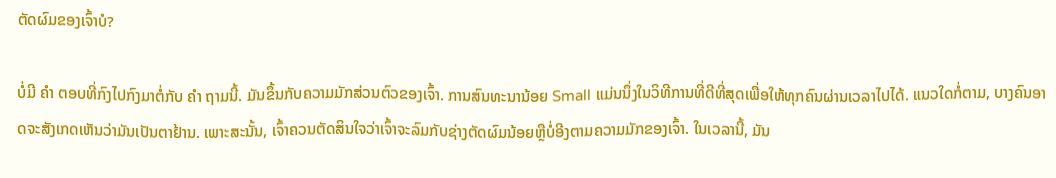ຕັດຜົມຂອງເຈົ້າບໍ?

ບໍ່ມີ ຄຳ ຕອບທີ່ກົງໄປກົງມາຕໍ່ກັບ ຄຳ ຖາມນີ້. ມັນຂຶ້ນກັບຄວາມມັກສ່ວນຕົວຂອງເຈົ້າ. ການສົນທະນານ້ອຍ Small ແມ່ນນຶ່ງໃນວິທີການທີ່ດີທີ່ສຸດເພື່ອໃຫ້ທຸກຄົນຜ່ານເວລາໄປໄດ້. ແນວໃດກໍ່ຕາມ, ບາງຄົນອາດຈະສັງເກດເຫັນວ່າມັນເປັນຕາຢ້ານ. ເພາະສະນັ້ນ, ເຈົ້າຄວນຕັດສິນໃຈວ່າເຈົ້າຈະລົມກັບຊ່າງຕັດຜົມນ້ອຍຫຼືບໍ່ອີງຕາມຄວາມມັກຂອງເຈົ້າ. ໃນເວລານີ້, ມັນ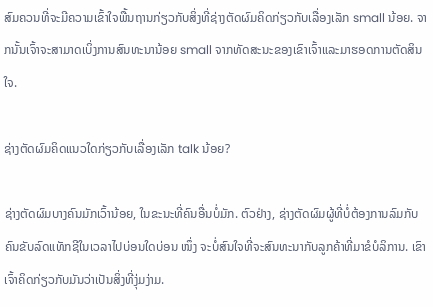ສົມຄວນທີ່ຈະມີຄວາມເຂົ້າໃຈພື້ນຖານກ່ຽວກັບສິ່ງທີ່ຊ່າງຕັດຜົມຄິດກ່ຽວກັບເລື່ອງເລັກ small ນ້ອຍ. ຈາກນັ້ນເຈົ້າຈະສາມາດເບິ່ງການສົນທະນານ້ອຍ small ຈາກທັດສະນະຂອງເຂົາເຈົ້າແລະມາຮອດການຕັດສິນໃຈ.

ຊ່າງຕັດຜົມຄິດແນວໃດກ່ຽວກັບເລື່ອງເລັກ talk ນ້ອຍ?

ຊ່າງຕັດຜົມບາງຄົນມັກເວົ້ານ້ອຍ, ໃນຂະນະທີ່ຄົນອື່ນບໍ່ມັກ. ຕົວຢ່າງ, ຊ່າງຕັດຜົມຜູ້ທີ່ບໍ່ຕ້ອງການລົມກັບຄົນຂັບລົດແທັກຊີໃນເວລາໄປບ່ອນໃດບ່ອນ ໜຶ່ງ ຈະບໍ່ສົນໃຈທີ່ຈະສົນທະນາກັບລູກຄ້າທີ່ມາຂໍບໍລິການ. ເຂົາເຈົ້າຄິດກ່ຽວກັບມັນວ່າເປັນສິ່ງທີ່ງຸ່ມງ່າມ.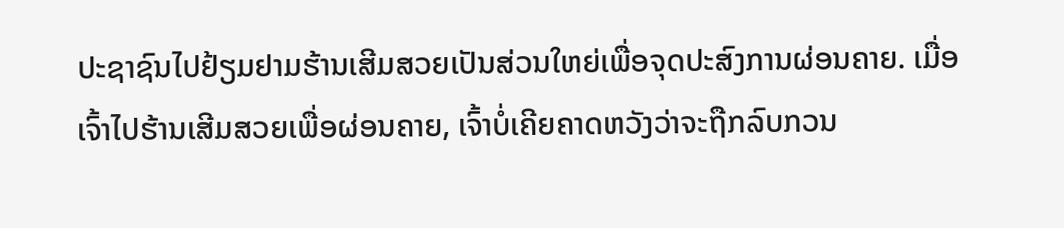ປະຊາຊົນໄປຢ້ຽມຢາມຮ້ານເສີມສວຍເປັນສ່ວນໃຫຍ່ເພື່ອຈຸດປະສົງການຜ່ອນຄາຍ. ເມື່ອເຈົ້າໄປຮ້ານເສີມສວຍເພື່ອຜ່ອນຄາຍ, ເຈົ້າບໍ່ເຄີຍຄາດຫວັງວ່າຈະຖືກລົບກວນ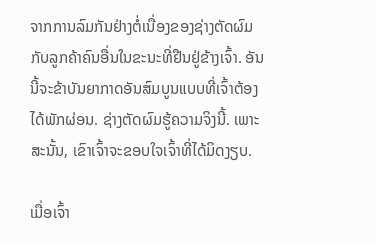ຈາກການລົມກັນຢ່າງຕໍ່ເນື່ອງຂອງຊ່າງຕັດຜົມກັບລູກຄ້າຄົນອື່ນໃນຂະນະທີ່ຢືນຢູ່ຂ້າງເຈົ້າ. ອັນນີ້ຈະຂ້າບັນຍາກາດອັນສົມບູນແບບທີ່ເຈົ້າຕ້ອງໄດ້ພັກຜ່ອນ. ຊ່າງຕັດຜົມຮູ້ຄວາມຈິງນີ້. ເພາະສະນັ້ນ, ເຂົາເຈົ້າຈະຂອບໃຈເຈົ້າທີ່ໄດ້ມິດງຽບ.

ເມື່ອເຈົ້າ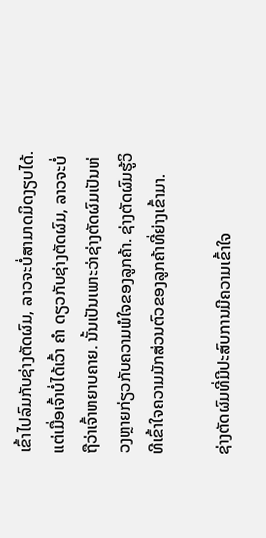ເຂົ້າໄປລົມກັບຊ່າງຕັດຜົມ, ລາວຈະບໍ່ສາມາດມິດງຽບໄດ້. ແຕ່ເມື່ອເຈົ້າບໍ່ໄດ້ເວົ້າ ຄຳ ດຽວກັບຊ່າງຕັດຜົມ, ລາວຈະບໍ່ຖືວ່າເຈົ້າຫຍາບຄາຍ. ນັ້ນເປັນເພາະວ່າຊ່າງຕັດຜົມເປັນຫ່ວງຫຼາຍກ່ຽວກັບຄວາມພໍໃຈຂອງລູກຄ້າ. ຊ່າງຕັດຜົມຮູ້ວິທີເຂົ້າໃຈຄວາມມັກສ່ວນຕົວຂອງລູກຄ້າທີ່ຍ່າງເຂົ້າມາ.

ຊ່າງຕັດຜົມທີ່ມີປະສົບການມີຄວາມເຂົ້າໃຈ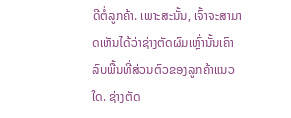ດີຕໍ່ລູກຄ້າ. ເພາະສະນັ້ນ, ເຈົ້າຈະສາມາດເຫັນໄດ້ວ່າຊ່າງຕັດຜົມເຫຼົ່ານັ້ນເຄົາລົບພື້ນທີ່ສ່ວນຕົວຂອງລູກຄ້າແນວໃດ. ຊ່າງຕັດ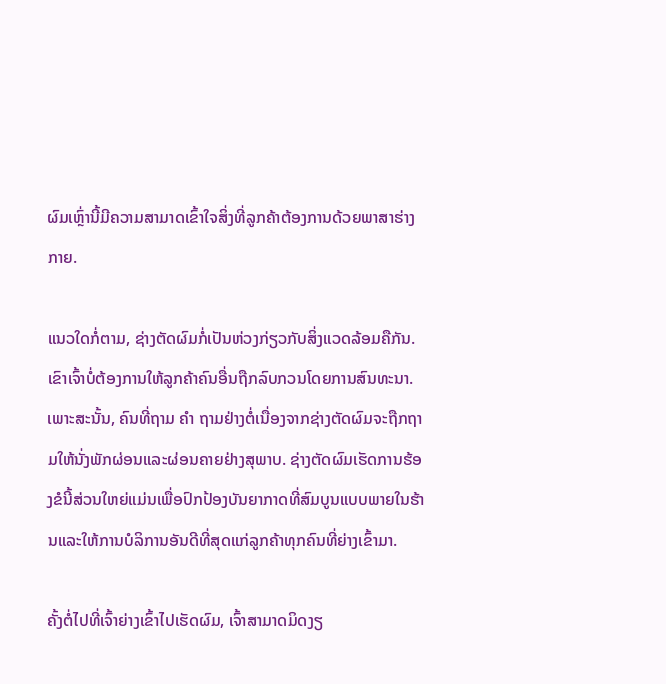ຜົມເຫຼົ່ານີ້ມີຄວາມສາມາດເຂົ້າໃຈສິ່ງທີ່ລູກຄ້າຕ້ອງການດ້ວຍພາສາຮ່າງກາຍ.

ແນວໃດກໍ່ຕາມ, ຊ່າງຕັດຜົມກໍ່ເປັນຫ່ວງກ່ຽວກັບສິ່ງແວດລ້ອມຄືກັນ. ເຂົາເຈົ້າບໍ່ຕ້ອງການໃຫ້ລູກຄ້າຄົນອື່ນຖືກລົບກວນໂດຍການສົນທະນາ. ເພາະສະນັ້ນ, ຄົນທີ່ຖາມ ຄຳ ຖາມຢ່າງຕໍ່ເນື່ອງຈາກຊ່າງຕັດຜົມຈະຖືກຖາມໃຫ້ນັ່ງພັກຜ່ອນແລະຜ່ອນຄາຍຢ່າງສຸພາບ. ຊ່າງຕັດຜົມເຮັດການຮ້ອງຂໍນີ້ສ່ວນໃຫຍ່ແມ່ນເພື່ອປົກປ້ອງບັນຍາກາດທີ່ສົມບູນແບບພາຍໃນຮ້ານແລະໃຫ້ການບໍລິການອັນດີທີ່ສຸດແກ່ລູກຄ້າທຸກຄົນທີ່ຍ່າງເຂົ້າມາ.

ຄັ້ງຕໍ່ໄປທີ່ເຈົ້າຍ່າງເຂົ້າໄປເຮັດຜົມ, ເຈົ້າສາມາດມິດງຽ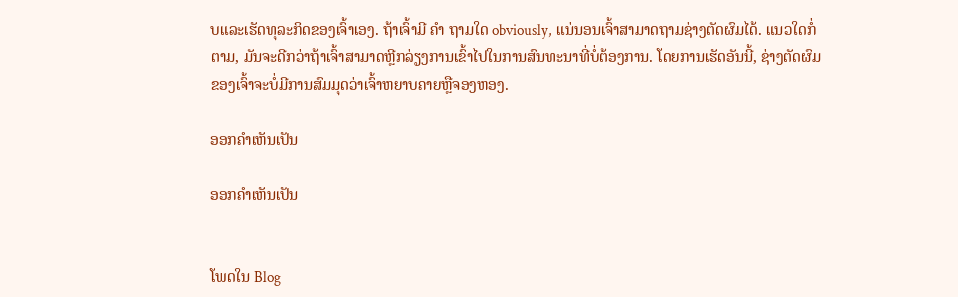ບແລະເຮັດທຸລະກິດຂອງເຈົ້າເອງ. ຖ້າເຈົ້າມີ ຄຳ ຖາມໃດ obviously, ແນ່ນອນເຈົ້າສາມາດຖາມຊ່າງຕັດຜົມໄດ້. ແນວໃດກໍ່ຕາມ, ມັນຈະດີກວ່າຖ້າເຈົ້າສາມາດຫຼີກລ່ຽງການເຂົ້າໄປໃນການສົນທະນາທີ່ບໍ່ຕ້ອງການ. ໂດຍການເຮັດອັນນີ້, ຊ່າງຕັດຜົມຂອງເຈົ້າຈະບໍ່ມີການສົມມຸດວ່າເຈົ້າຫຍາບຄາຍຫຼືຈອງຫອງ.

ອອກຄໍາເຫັນເປັນ

ອອກຄໍາເຫັນເປັນ


ໂພດໃນ Blog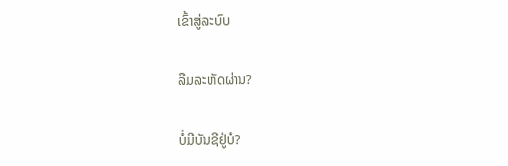ເຂົ້າສູ່ລະບົບ

ລືມລະຫັດຜ່ານ?

ບໍ່ມີບັນຊີຢູ່ບໍ?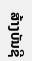ສ້າງບັນຊີ